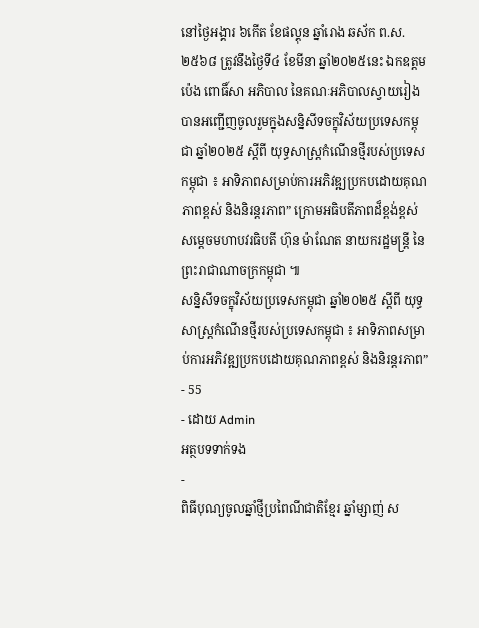នៅថ្ងៃអង្គារ ៦កើត ខែផល្គុន ឆ្នាំរោង ឆស័ក ព.ស.២៥៦៨ ត្រូវនឹងថ្ងៃទី៤ ខែមីនា ឆ្នាំ២០២៥នេះ ឯកឧត្ដម ប៉េង ពោធិ៍សា អភិបាល នៃគណៈអភិបាលស្វាយរៀង បានអញ្ជើញចូលរួមក្នុងសន្និសីទចក្ខុវិស័យប្រទេសកម្ពុជា ឆ្នាំ២០២៥ ស្តីពី យុទ្ធសាស្ត្រកំណើនថ្មីរបស់ប្រទេសកម្ពុជា ៖ អាទិភាពសម្រាប់ការអភិវឌ្ឍប្រកបដោយគុណភាពខ្ពស់ និងនិរន្តរភាព” ក្រោមអធិបតីភាពដ៏ខ្ពង់ខ្ពស់សម្តេចមហាបវរធិបតី ហ៊ុន ម៉ាណែត នាយករដ្ឋមន្ត្រី នៃព្រះរាជាណាចក្រកម្ពុជា ៕
សន្និសីទចក្ខុវិស័យប្រទេសកម្ពុជា ឆ្នាំ២០២៥ ស្តីពី យុទ្ធសាស្ត្រកំណើនថ្មីរបស់ប្រទេសកម្ពុជា ៖ អាទិភាពសម្រាប់ការអភិវឌ្ឍប្រកបដោយគុណភាពខ្ពស់ និងនិរន្តរភាព”
- 55
- ដោយ Admin
អត្ថបទទាក់ទង
-
ពិធីបុណ្យចូលឆ្នាំថ្មីប្រពៃណីជាតិខ្មែរ ឆ្នាំម្សាញ់ ស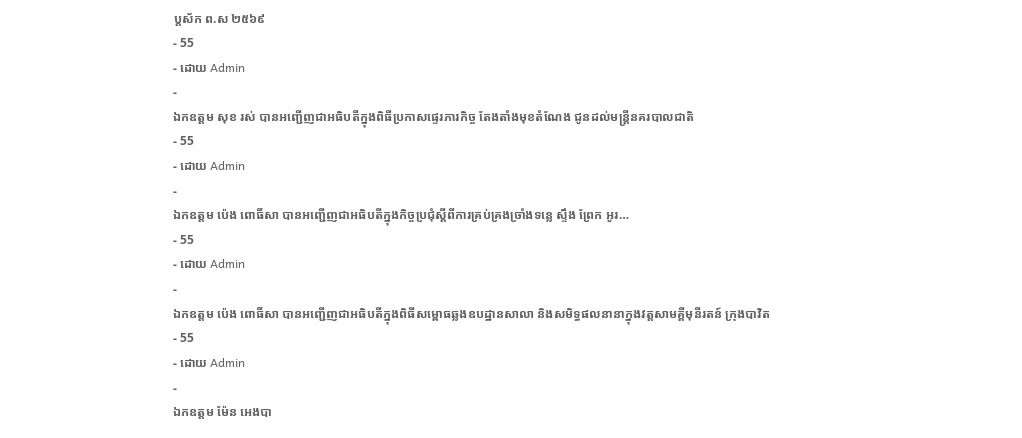ប្តស័ក ព.ស ២៥៦៩
- 55
- ដោយ Admin
-
ឯកឧត្ដម សុខ រស់ បានអញ្ជើញជាអធិបតីក្នុងពិធីប្រកាសផ្ទេរភារកិច្ច តែងតាំងមុខតំណែង ជូនដល់មន្ត្រីនគរបាលជាតិ
- 55
- ដោយ Admin
-
ឯកឧត្តម ប៉េង ពោធិ៍សា បានអញ្ជើញជាអធិបតីក្នុងកិច្ចប្រជុំស្តីពីការគ្រប់គ្រងច្រាំងទន្លេ ស្ទឹង ព្រែក អូរ…
- 55
- ដោយ Admin
-
ឯកឧត្តម ប៉េង ពោធិ៍សា បានអញ្ជើញជាអធិបតីក្នុងពិធីសម្ពោធឆ្លងឧបដ្ឋានសាលា និងសមិទ្ធផលនានាក្នុងវត្តសាមគ្គីមុនីរតន៍ ក្រុងបាវិត
- 55
- ដោយ Admin
-
ឯកឧត្តម ម៉ែន អេងបា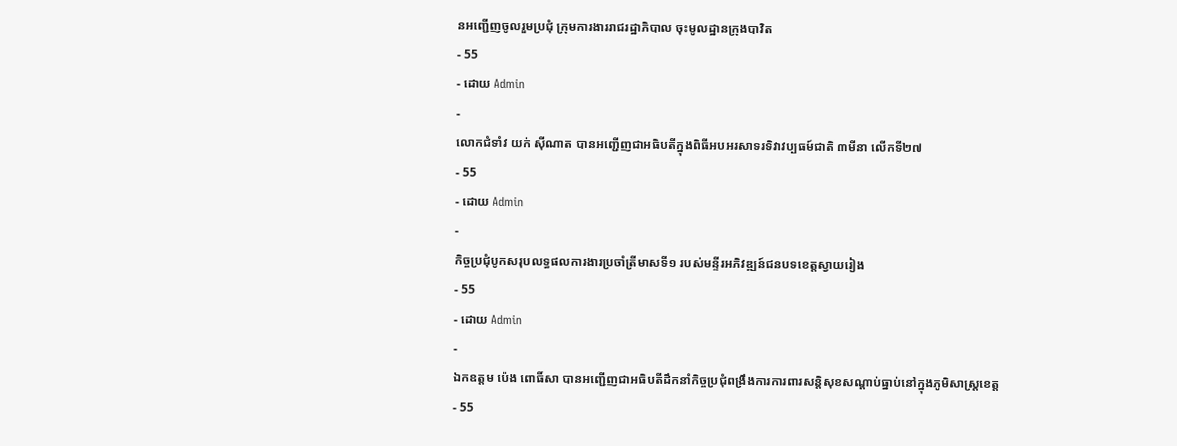នអញ្ជើញចូលរួមប្រជុំ ក្រុមការងាររាជរដ្ឋាភិបាល ចុះមូលដ្ឋានក្រុងបាវិត
- 55
- ដោយ Admin
-
លោកជំទាំវ យក់ ស៊ីណាត បានអញ្ជើញជាអធិបតីក្នុងពិធីអបអរសាទរទិវាវប្បធម៍ជាតិ ៣មីនា លើកទី២៧
- 55
- ដោយ Admin
-
កិច្ចប្រជុំបូកសរុបលទ្ធផលការងារប្រចាំត្រីមាសទី១ របស់មន្ទីរអភិវឌ្ឍន៍ជនបទខេត្តស្វាយរៀង
- 55
- ដោយ Admin
-
ឯកឧត្តម ប៉េង ពោធិ៍សា បានអញ្ជើញជាអធិបតីដឹកនាំកិច្ចប្រជុំពង្រឹងការការពារសន្តិសុខសណ្តាប់ធ្នាប់នៅក្នុងភូមិសាស្ត្រខេត្ត
- 55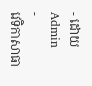- ដោយ Admin
-
វេទិកាសាធា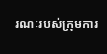រណៈរបស់ក្រុមការ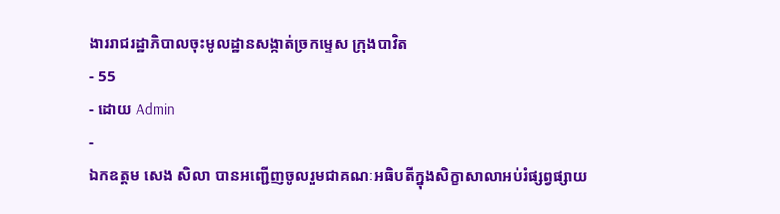ងាររាជរដ្ឋាភិបាលចុះមូលដ្ឋានសង្កាត់ច្រកម្ទេស ក្រុងបាវិត
- 55
- ដោយ Admin
-
ឯកឧត្តម សេង សិលា បានអញ្ជេីញចូលរួមជាគណៈអធិបតីក្នុងសិក្ខាសាលាអប់រំផ្សព្វផ្សាយ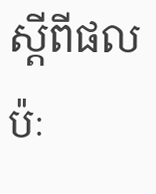ស្តីពីផលប៉ៈ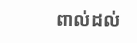ពាល់ដល់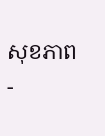សុខភាព
-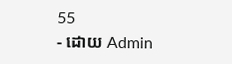55
- ដោយ Admin